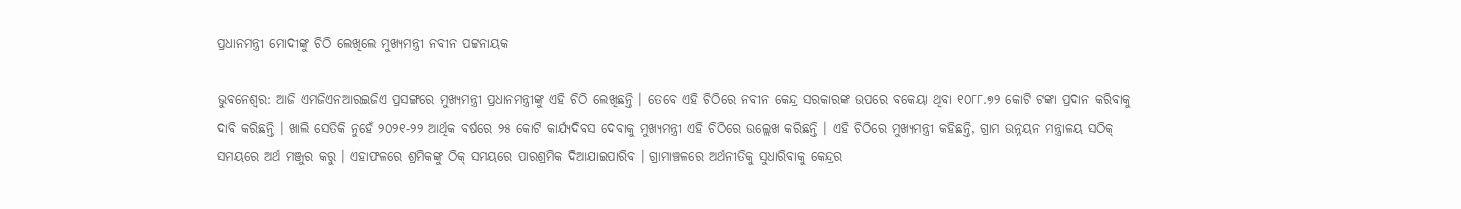ପ୍ରଧାନମନ୍ତ୍ରୀ ମୋଦୀଙ୍କୁ ଚିଠି ଲେଖିଲେ ମୁଖ୍ୟମନ୍ତ୍ରୀ ନବୀନ ପଟ୍ଟନାୟକ

ଭୁବନେଶ୍ବର: ଆଜି ଏମଜିଏନଆରଇଜିଏ ପ୍ରସଙ୍ଗରେ ମୁଖ୍ୟମନ୍ତ୍ରୀ ପ୍ରଧାନମନ୍ତ୍ରୀଙ୍କୁ ଏହି ଚିଠି ଲେଖିଛନ୍ତି । ତେବେ ଏହି ଚିଠିରେ ନବୀନ କେନ୍ଦ୍ର ସରକାରଙ୍କ ଉପରେ ବକେୟା ଥିବା ୧୦୮୮.୭୨ କୋଟି ଟଙ୍କା ପ୍ରଦାନ କରିବାକୁ ଦାବି କରିଛନ୍ତି । ଖାଲି ସେତିକି ନୁହେଁ ୨୦୨୧-୨୨ ଆର୍ଥିକ ବର୍ଷରେ ୨୫ କୋଟି କାର୍ଯ୍ୟଦିବସ ଦେବାକୁ ମୁଖ୍ୟମନ୍ତ୍ରୀ ଏହି ଚିଠିରେ ଉଲ୍ଲେଖ କରିଛନ୍ତି । ଏହି ଚିଠିରେ ମୁଖ୍ୟମନ୍ତ୍ରୀ କହିଛନ୍ତି, ଗ୍ରାମ ଉନ୍ନୟନ ମନ୍ତ୍ରାଳୟ ସଠିକ୍ ସମୟରେ ଅର୍ଥ ମଞ୍ଜୁର କରୁ । ଏହାଫଳରେ ଶ୍ରମିକଙ୍କୁ ଠିକ୍ ସମୟରେ ପାରଶ୍ରମିକ ଦିଆଯାଇପାରିବ । ଗ୍ରାମାଞ୍ଚଳରେ ଅର୍ଥନୀତିକୁ ସୁଧାରିବାକୁ କେନ୍ଦ୍ରର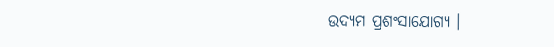ଉଦ୍ୟମ ପ୍ରଶଂସାଯୋଗ୍ୟ ।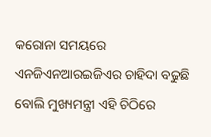କରୋନା ସମୟରେ ଏନଜିଏନଆରଇଜିଏର ଚାହିଦା ବଢୁଛି ବୋଲି ମୁଖ୍ୟମନ୍ତ୍ରୀ ଏହି ଚିଠିରେ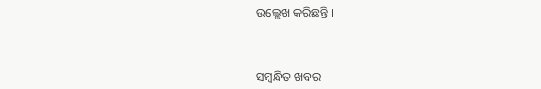ଉଲ୍ଲେଖ କରିଛନ୍ତି ।



ସମ୍ବନ୍ଧିତ ଖବର